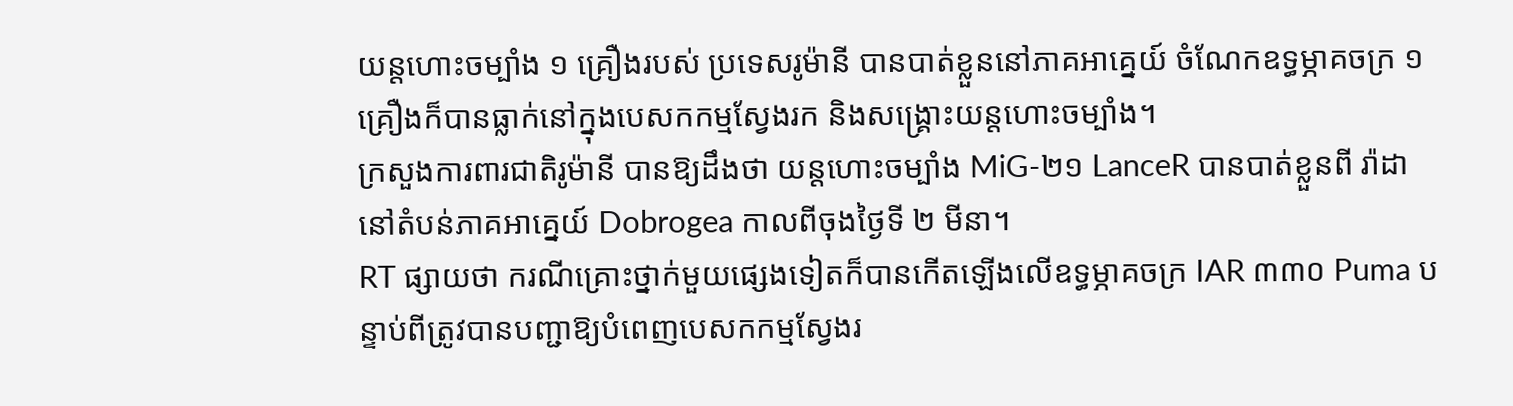យន្តហោះចម្បាំង ១ គ្រឿងរបស់ ប្រទេសរូម៉ានី បានបាត់ខ្លួននៅភាគអាគ្នេយ៍ ចំណែកឧទ្ធម្ភាគចក្រ ១ គ្រឿងក៏បានធ្លាក់នៅក្នុងបេសកកម្មស្វែងរក និងសង្គ្រោះយន្តហោះចម្បាំង។
ក្រសួងការពារជាតិរូម៉ានី បានឱ្យដឹងថា យន្តហោះចម្បាំង MiG-២១ LanceR បានបាត់ខ្លួនពី រ៉ាដា នៅតំបន់ភាគអាគ្នេយ៍ Dobrogea កាលពីចុងថ្ងៃទី ២ មីនា។
RT ផ្សាយថា ករណីគ្រោះថ្នាក់មួយផ្សេងទៀតក៏បានកើតឡើងលើឧទ្ធម្ភាគចក្រ IAR ៣៣០ Puma បន្ទាប់ពីត្រូវបានបញ្ជាឱ្យបំពេញបេសកកម្មស្វែងរ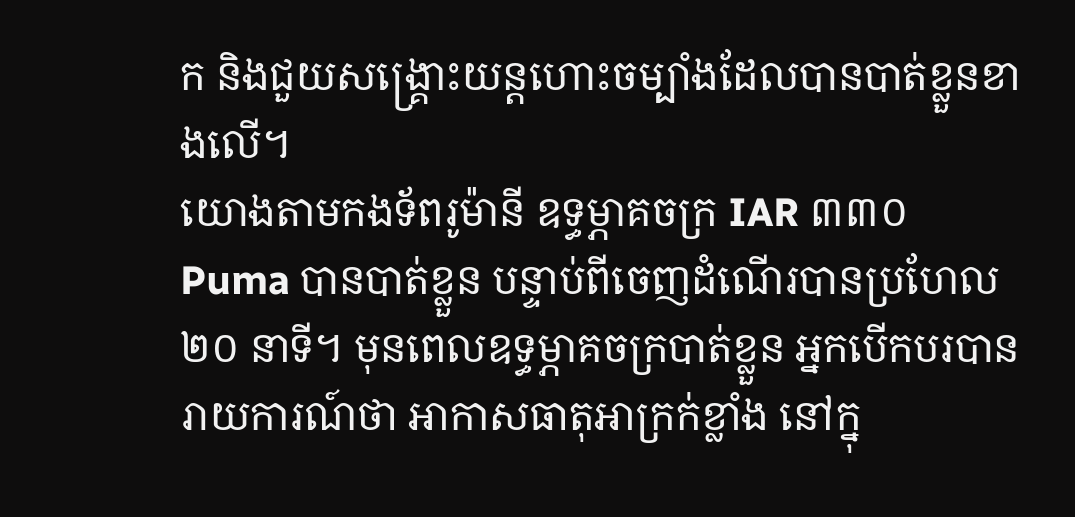ក និងជួយសង្គ្រោះយន្តហោះចម្បាំងដែលបានបាត់ខ្លួនខាងលើ។
យោងតាមកងទ័ពរូម៉ានី ឧទ្ធម្ភាគចក្រ IAR ៣៣០ Puma បានបាត់ខ្លួន បន្ទាប់ពីចេញដំណើរបានប្រហែល ២០ នាទី។ មុនពេលឧទ្ធម្ភាគចក្របាត់ខ្លួន អ្នកបើកបរបានរាយការណ៍ថា អាកាសធាតុអាក្រក់ខ្លាំង នៅក្នុ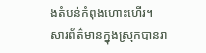ងតំបន់កំពុងហោះហើរ។
សារព័ត៌មានក្នុងស្រុកបានរា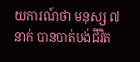យការណ៍ថា មនុស្ស ៧ នាក់ បានបាត់បង់ជីវិត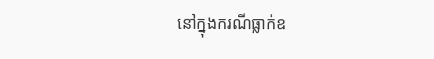នៅក្នុងករណីធ្លាក់ឧ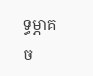ទ្ធម្ភាគច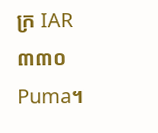ក្រ IAR ៣៣០ Puma។